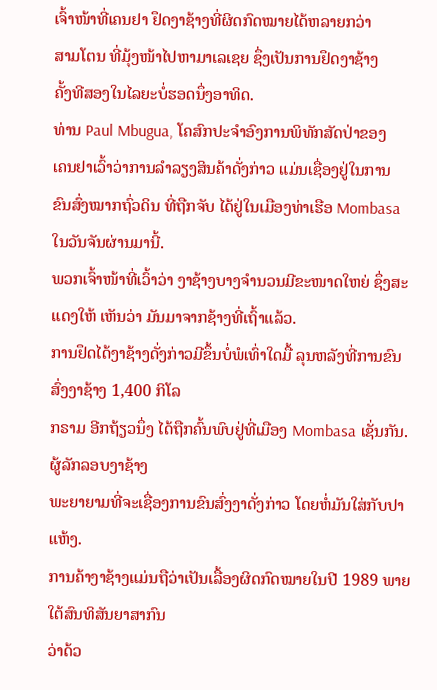ເຈົ້າໜ້າທີ່ເຄນຢາ ຢຶດງາຊ້າງທີ່ຜິດກົດໝາຍໄດ້ຫລາຍກວ່າ
ສາມໂຕນ ທີ່ມຸ້ງໜ້າໄປຫາມາເລເຊຍ ຊຶ່ງເປັນການຢຶດງາຊ້າງ
ຄັ້ງທີສອງໃນໄລຍະບໍ່ຮອດນຶ່ງອາທິດ.
ທ່ານ Paul Mbugua, ໂຄສົກປະຈໍາອົງການພິທັກສັດປ່າຂອງ
ເຄນຢາເວົ້າວ່າການລໍາລຽງສິນຄ້າດັ່ງກ່າວ ແມ່ນເຊື່ອງຢູ່ໃນການ
ຂົນສົ່ງໝາກຖົ່ວດິນ ທີ່ຖືກຈັບ ໄດ້ຢູ່ໃນເມືອງທ່າເຮືອ Mombasa
ໃນວັນຈັນຜ່ານມານີ້.
ພວກເຈົ້າໜ້າທີ່ເວົ້າວ່າ ງາຊ້າງບາງຈໍານວນມີຂະໜາດໃຫຍ່ ຊຶ່ງສະແດງໃຫ້ ເຫັນວ່າ ມັນມາຈາກຊ້າງທີ່ເຖົ້າແລ້ວ.
ການຢຶດໄດ້ງາຊ້າງດັ່ງກ່າວມີຂຶ້ນບໍ່ພໍເທົ່າໃດມື້ ລຸນຫລັງທີ່ການຂົນສົ່ງງາຊ້າງ 1,400 ກິໂລ
ກຣາມ ອີກຖ້ຽວນຶ່ງ ໄດ້ຖືກຄົ້ນພົບຢູ່ທີ່ເມືອງ Mombasa ເຊັ່ນກັນ. ຜູ້ລັກລອບງາຊ້າງ
ພະຍາຍາມທີ່ຈະເຊື່ອງການຂົນສົ່ງງາດັ່ງກ່າວ ໂດຍຫໍ່ມັນໃສ່ກັບປາແຫ້ງ.
ການຄ້າງາຊ້າງແມ່ນຖືວ່າເປັນເລື້ອງຜິດກົດໝາຍໃນປີ 1989 ພາຍໃຕ້ສົນທິສັນຍາສາກົນ
ວ່າດ້ວ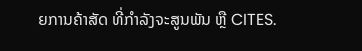ຍການຄ້າສັດ ທີ່ກໍາລັງຈະສູນພັນ ຫຼື CITES.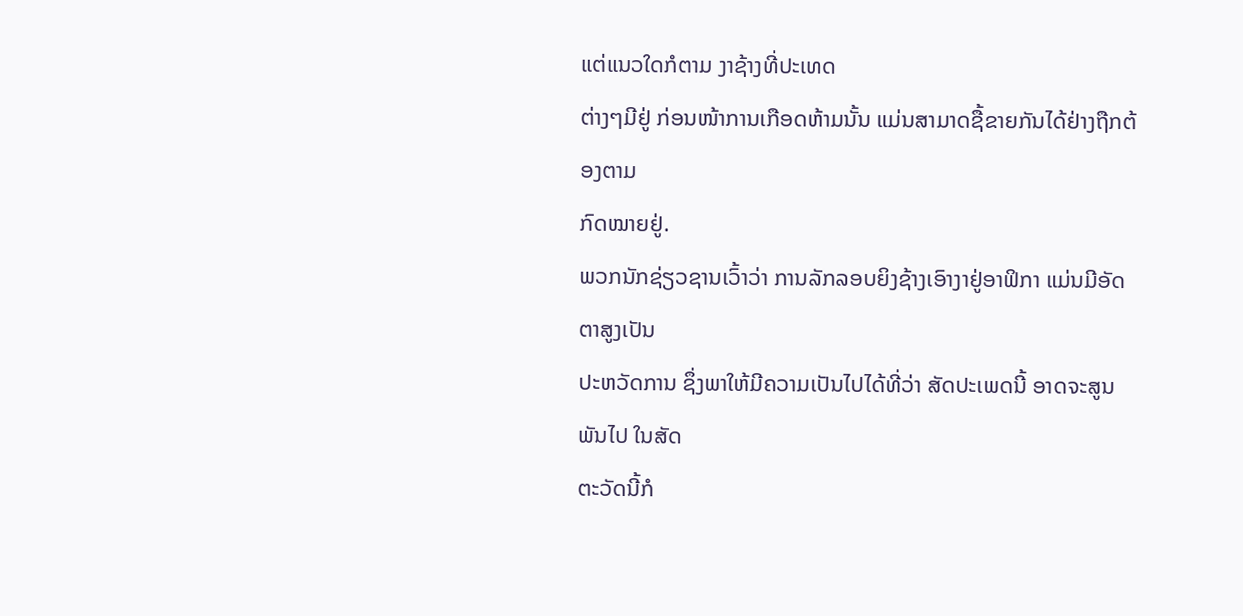ແຕ່ແນວໃດກໍຕາມ ງາຊ້າງທີ່ປະເທດ
ຕ່າງໆມີຢູ່ ກ່ອນໜ້າການເກືອດຫ້າມນັ້ນ ແມ່ນສາມາດຊື້ຂາຍກັນໄດ້ຢ່າງຖືກຕ້ອງຕາມ
ກົດໝາຍຢູ່.
ພວກນັກຊ່ຽວຊານເວົ້າວ່າ ການລັກລອບຍິງຊ້າງເອົາງາຢູ່ອາຟິກາ ແມ່ນມີອັດຕາສູງເປັນ
ປະຫວັດການ ຊຶ່ງພາໃຫ້ມີຄວາມເປັນໄປໄດ້ທີ່ວ່າ ສັດປະເພດນີ້ ອາດຈະສູນພັນໄປ ໃນສັດ
ຕະວັດນີ້ກໍ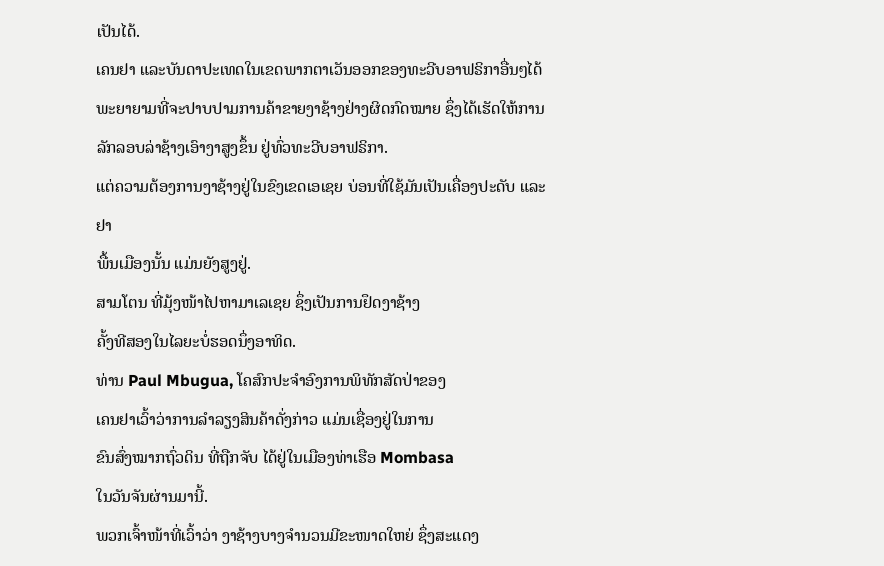ເປັນໄດ້.
ເຄນຢາ ແລະບັນດາປະເທດໃນເຂດພາກຕາເວັນອອກຂອງທະວີບອາຟຣິກາອື່ນໆໄດ້
ພະຍາຍາມທີ່ຈະປາບປາມການຄ້າຂາຍງາຊ້າງຢ່າງຜິດກົດໝາຍ ຊຶ່ງໄດ້ເຮັດໃຫ້ການ
ລັກລອບລ່າຊ້າງເອົາງາສູງຂຶ້ນ ຢູ່ທົ່ວທະວີບອາຟຣິກາ.
ແຕ່ຄວາມຕ້ອງການງາຊ້າງຢູ່ໃນຂົງເຂດເອເຊຍ ບ່ອນທີ່ໃຊ້ມັນເປັນເຄື່ອງປະດັບ ແລະຢາ
ພື້ນເມືອງນັ້ນ ແມ່ນຍັງສູງຢູ່.
ສາມໂຕນ ທີ່ມຸ້ງໜ້າໄປຫາມາເລເຊຍ ຊຶ່ງເປັນການຢຶດງາຊ້າງ
ຄັ້ງທີສອງໃນໄລຍະບໍ່ຮອດນຶ່ງອາທິດ.
ທ່ານ Paul Mbugua, ໂຄສົກປະຈໍາອົງການພິທັກສັດປ່າຂອງ
ເຄນຢາເວົ້າວ່າການລໍາລຽງສິນຄ້າດັ່ງກ່າວ ແມ່ນເຊື່ອງຢູ່ໃນການ
ຂົນສົ່ງໝາກຖົ່ວດິນ ທີ່ຖືກຈັບ ໄດ້ຢູ່ໃນເມືອງທ່າເຮືອ Mombasa
ໃນວັນຈັນຜ່ານມານີ້.
ພວກເຈົ້າໜ້າທີ່ເວົ້າວ່າ ງາຊ້າງບາງຈໍານວນມີຂະໜາດໃຫຍ່ ຊຶ່ງສະແດງ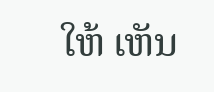ໃຫ້ ເຫັນ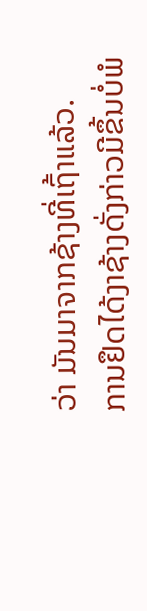ວ່າ ມັນມາຈາກຊ້າງທີ່ເຖົ້າແລ້ວ.
ການຢຶດໄດ້ງາຊ້າງດັ່ງກ່າວມີຂຶ້ນບໍ່ພໍ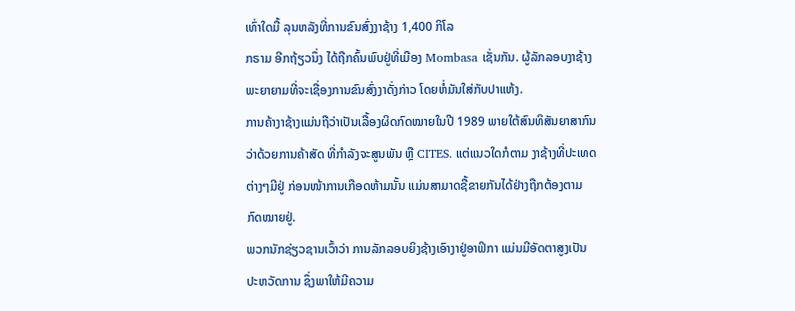ເທົ່າໃດມື້ ລຸນຫລັງທີ່ການຂົນສົ່ງງາຊ້າງ 1,400 ກິໂລ
ກຣາມ ອີກຖ້ຽວນຶ່ງ ໄດ້ຖືກຄົ້ນພົບຢູ່ທີ່ເມືອງ Mombasa ເຊັ່ນກັນ. ຜູ້ລັກລອບງາຊ້າງ
ພະຍາຍາມທີ່ຈະເຊື່ອງການຂົນສົ່ງງາດັ່ງກ່າວ ໂດຍຫໍ່ມັນໃສ່ກັບປາແຫ້ງ.
ການຄ້າງາຊ້າງແມ່ນຖືວ່າເປັນເລື້ອງຜິດກົດໝາຍໃນປີ 1989 ພາຍໃຕ້ສົນທິສັນຍາສາກົນ
ວ່າດ້ວຍການຄ້າສັດ ທີ່ກໍາລັງຈະສູນພັນ ຫຼື CITES. ແຕ່ແນວໃດກໍຕາມ ງາຊ້າງທີ່ປະເທດ
ຕ່າງໆມີຢູ່ ກ່ອນໜ້າການເກືອດຫ້າມນັ້ນ ແມ່ນສາມາດຊື້ຂາຍກັນໄດ້ຢ່າງຖືກຕ້ອງຕາມ
ກົດໝາຍຢູ່.
ພວກນັກຊ່ຽວຊານເວົ້າວ່າ ການລັກລອບຍິງຊ້າງເອົາງາຢູ່ອາຟິກາ ແມ່ນມີອັດຕາສູງເປັນ
ປະຫວັດການ ຊຶ່ງພາໃຫ້ມີຄວາມ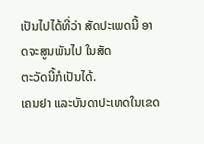ເປັນໄປໄດ້ທີ່ວ່າ ສັດປະເພດນີ້ ອາດຈະສູນພັນໄປ ໃນສັດ
ຕະວັດນີ້ກໍເປັນໄດ້.
ເຄນຢາ ແລະບັນດາປະເທດໃນເຂດ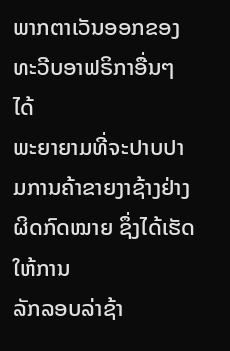ພາກຕາເວັນອອກຂອງທະວີບອາຟຣິກາອື່ນໆໄດ້
ພະຍາຍາມທີ່ຈະປາບປາມການຄ້າຂາຍງາຊ້າງຢ່າງຜິດກົດໝາຍ ຊຶ່ງໄດ້ເຮັດໃຫ້ການ
ລັກລອບລ່າຊ້າ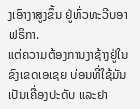ງເອົາງາສູງຂຶ້ນ ຢູ່ທົ່ວທະວີບອາຟຣິກາ.
ແຕ່ຄວາມຕ້ອງການງາຊ້າງຢູ່ໃນຂົງເຂດເອເຊຍ ບ່ອນທີ່ໃຊ້ມັນເປັນເຄື່ອງປະດັບ ແລະຢາ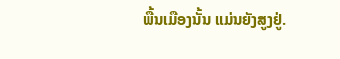ພື້ນເມືອງນັ້ນ ແມ່ນຍັງສູງຢູ່.